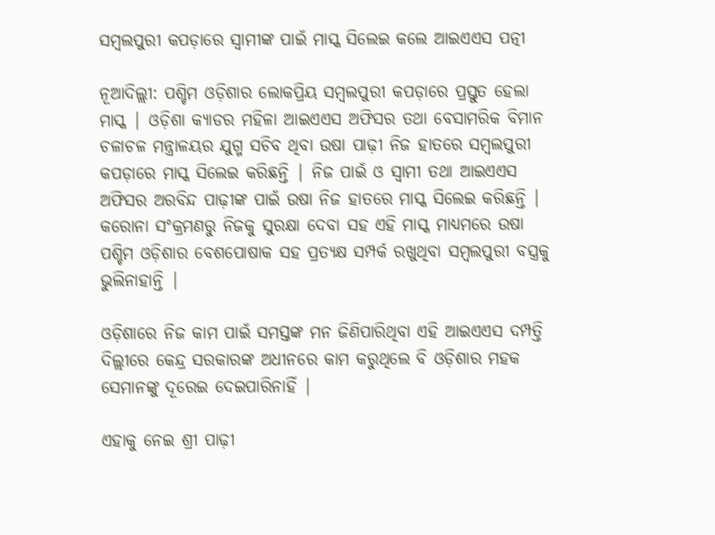ସମ୍ବଲପୁରୀ କପଡ଼ାରେ ସ୍ୱାମୀଙ୍କ ପାଇଁ ମାସ୍କ ସିଲେଇ କଲେ ଆଇଏଏସ ପତ୍ନୀ

ନୂଆଦିଲ୍ଲୀ: ପଶ୍ଚିମ ଓଡ଼ିଶାର ଲୋକପ୍ରିୟ ସମ୍ୱଲପୁରୀ କପଡ଼ାରେ ପ୍ରସ୍ତୁତ ହେଲା ମାସ୍କ | ଓଡ଼ିଶା କ୍ୟାଡର ମହିଳା ଆଇଏଏସ ଅଫିସର ତଥା ବେସାମରିକ ବିମାନ ଚଳାଚଳ ମନ୍ତ୍ରାଳୟର ଯୁଗ୍ମ ସଚିବ ଥିବା ଉଷା ପାଢ଼ୀ ନିଜ ହାତରେ ସମ୍ୱଲପୁରୀ କପଡ଼ାରେ ମାସ୍କ ସିଲେଇ କରିଛନ୍ତି | ନିଜ ପାଇଁ ଓ ସ୍ୱାମୀ ତଥା ଆଇଏଏସ ଅଫିସର ଅରବିନ୍ଦ ପାଢ଼ୀଙ୍କ ପାଇଁ ଉଷା ନିଜ ହାତରେ ମାସ୍କ ସିଲେଇ କରିଛନ୍ତି | କରୋନା ସଂକ୍ରମଣରୁ ନିଜକୁ ସୁରକ୍ଷା ଦେବା ସହ ଏହି ମାସ୍କ ମାଧ୍ୟମରେ ଉଷା ପଶ୍ଚିମ ଓଡ଼ିଶାର ବେଶପୋଷାକ ସହ ପ୍ରତ୍ୟକ୍ଷ ସମ୍ପର୍କ ରଖୁଥିବା ସମ୍ୱଲପୁରୀ ବସ୍ତ୍ରକୁ ଭୁଲିନାହାନ୍ତି |

ଓଡ଼ିଶାରେ ନିଜ କାମ ପାଇଁ ସମସ୍ତଙ୍କ ମନ ଜିଣିପାରିଥିବା ଏହି ଆଇଏଏସ ଦମ୍ପତ୍ତି ଦିଲ୍ଲୀରେ କେନ୍ଦ୍ର ସରକାରଙ୍କ ଅଧୀନରେ କାମ କରୁଥିଲେ ବି ଓଡ଼ିଶାର ମହକ ସେମାନଙ୍କୁ ଦୂରେଇ ଦେଇପାରିନାହିଁ |

ଏହାକୁ ନେଇ ଶ୍ରୀ ପାଢ଼ୀ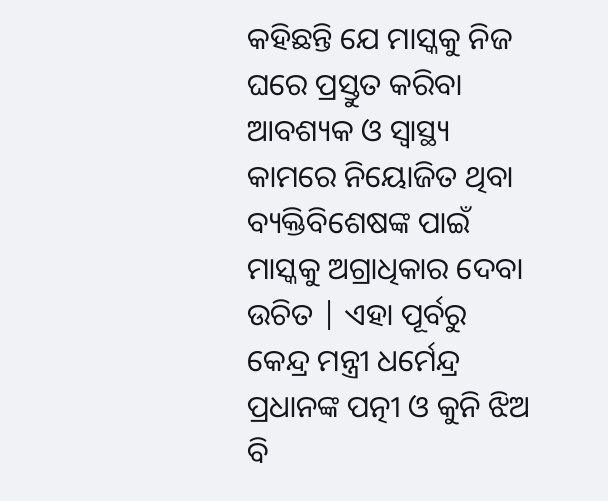କହିଛନ୍ତି ଯେ ମାସ୍କକୁ ନିଜ ଘରେ ପ୍ରସ୍ତୁତ କରିବା ଆବଶ୍ୟକ ଓ ସ୍ୱାସ୍ଥ୍ୟ କାମରେ ନିୟୋଜିତ ଥିବା ବ୍ୟକ୍ତିବିଶେଷଙ୍କ ପାଇଁ ମାସ୍କକୁ ଅଗ୍ରାଧିକାର ଦେବା ଉଚିତ | ଏହା ପୂର୍ବରୁ କେନ୍ଦ୍ର ମନ୍ତ୍ରୀ ଧର୍ମେନ୍ଦ୍ର ପ୍ରଧାନଙ୍କ ପତ୍ନୀ ଓ କୁନି ଝିଅ ବି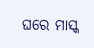ଘରେ ମାସ୍କ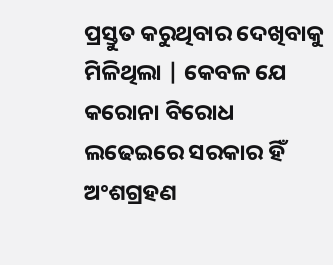ପ୍ରସ୍ତୁତ କରୁଥିବାର ଦେଖିବାକୁ ମିଳିଥିଲା | କେବଳ ଯେ କରୋନା ବିରୋଧ ଲଢେଇରେ ସରକାର ହିଁ ଅଂଶଗ୍ରହଣ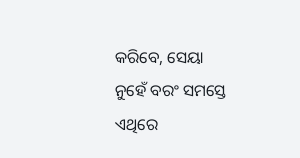କରିବେ, ସେୟା ନୁହେଁ ବରଂ ସମସ୍ତେ ଏଥିରେ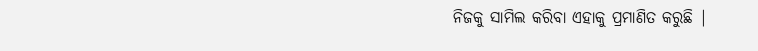ନିଜକୁ ସାମିଲ କରିବା ଏହାକୁ ପ୍ରମାଣିତ କରୁଛି |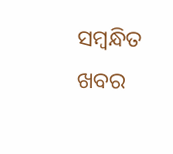ସମ୍ବନ୍ଧିତ ଖବର